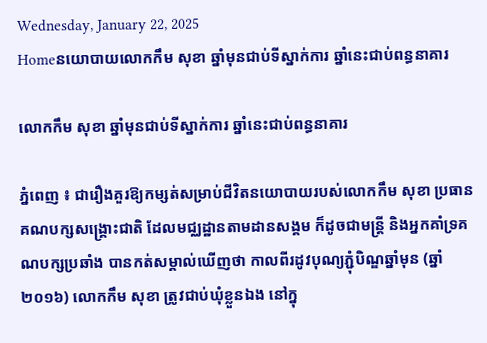Wednesday, January 22, 2025
Homeនយោបាយលោកកឹម សុខា ឆ្នាំមុនជាប់ទីស្នាក់ការ ឆ្នាំនេះជាប់ពន្ធនាគារ

លោកកឹម សុខា ឆ្នាំមុនជាប់ទីស្នាក់ការ ឆ្នាំនេះជាប់ពន្ធនាគារ

ភ្នំពេញ ៖ ជារឿងគួរឱ្យកម្សត់សម្រាប់ជីវិតនយោបាយរបស់លោកកឹម សុខា ប្រធានគណបក្សសង្គ្រោះជាតិ ដែលមជ្ឈដ្ឋានតាមដានសង្គម ក៏ដូចជាមន្ត្រី និងអ្នកគាំទ្រគណបក្សប្រឆាំង បានកត់សម្គាល់ឃើញថា កាលពីរដូវបុណ្យភ្ជុំបិណ្ឌឆ្នាំមុន (ឆ្នាំ២០១៦) លោកកឹម សុខា ត្រូវជាប់ឃុំខ្លួនឯង នៅក្នុ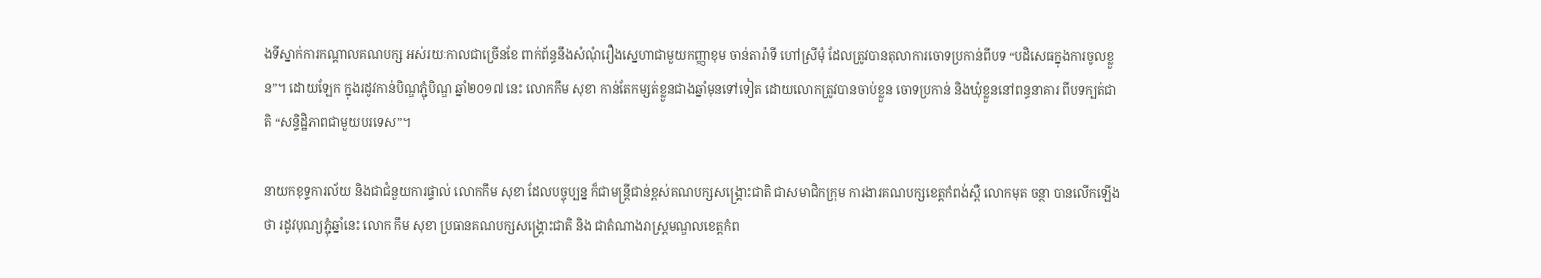ងទីស្នាក់ការកណ្តាលគណបក្ស អស់រយៈកាលជាច្រើនខែ ពាក់ព័ន្ធនឹងសំណុំរឿងស្នេហាជាមួយកញ្ញាខុម ចាន់តារ៉ាទី ហៅស្រីមុំ ដែលត្រូវបានតុលាការចោទប្រកាន់ពីបទ “បដិសេធក្នុងការចូលខ្លួន”។ ដោយឡែក ក្នុងរដូវកាន់បិណ្ឌភ្ជុំបិណ្ឌ ឆ្នាំ២០១៧ នេះ លោកកឹម សុខា កាន់តែកម្សត់ខ្លួនជាងឆ្នាំមុនទៅទៀត ដោយលោកត្រូវបានចាប់ខ្លួន ចោទប្រកាន់ និងឃុំខ្លួននៅពន្ធនាគារ ពីបទក្បត់ជាតិ “សន្ទិដ្ឋិភាពជាមួយបរទេស”។

នាយកខុទ្ទការល័យ និងជាជំនួយការផ្ទាល់ លោកកឹម សុខា ដែលបច្ចុប្បន្ន ក៏ជាមន្ត្រីជាន់ខ្ពស់គណបក្សសង្គ្រោះជាតិ ជាសមាជិកក្រុម ការងារគណបក្សខេត្តកំពង់ស្ពឺ លោកមុត ចន្ថា បានលើកឡើងថា រដូវបុណ្យភ្ជុំឆ្នាំនេះ លោក កឹម សុខា ប្រធានគណបក្សសង្គ្រោះជាតិ និង ជាតំណាងរាស្ត្រមណ្ឌលខេត្តកំព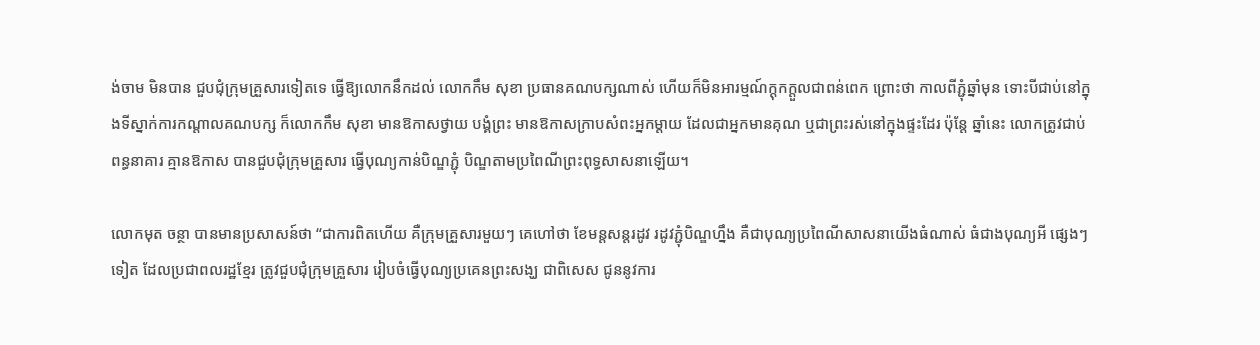ង់ចាម មិនបាន ជួបជុំក្រុមគ្រួសារទៀតទេ ធ្វើឱ្យលោកនឹកដល់ លោកកឹម សុខា ប្រធានគណបក្សណាស់ ហើយក៏មិនអារម្មណ៍ក្តុកក្តួលជាពន់ពេក ព្រោះថា កាលពីភ្ជុំឆ្នាំមុន ទោះបីជាប់នៅក្នុងទីស្នាក់ការកណ្តាលគណបក្ស ក៏លោកកឹម សុខា មានឱកាសថ្វាយ បង្គំព្រះ មានឱកាសក្រាបសំពះអ្នកម្តាយ ដែលជាអ្នកមានគុណ ឬជាព្រះរស់នៅក្នុងផ្ទះដែរ ប៉ុន្តែ ឆ្នាំនេះ លោកត្រូវជាប់ពន្ធនាគារ គ្មានឱកាស បានជួបជុំក្រុមគ្រួសារ ធ្វើបុណ្យកាន់បិណ្ឌភ្ជុំ បិណ្ឌតាមប្រពៃណីព្រះពុទ្ធសាសនាឡើយ។

លោកមុត ចន្ថា បានមានប្រសាសន៍ថា “ជាការពិតហើយ គឺក្រុមគ្រួសារមួយៗ គេហៅថា ខែមន្តសន្តរដូវ រដូវភ្ជុំបិណ្ឌហ្នឹង គឺជាបុណ្យប្រពៃណីសាសនាយើងធំណាស់ ធំជាងបុណ្យអី ផ្សេងៗទៀត ដែលប្រជាពលរដ្ឋខ្មែរ ត្រូវជួបជុំក្រុមគ្រួសារ រៀបចំធ្វើបុណ្យប្រគេនព្រះសង្ឃ ជាពិសេស ជូននូវការ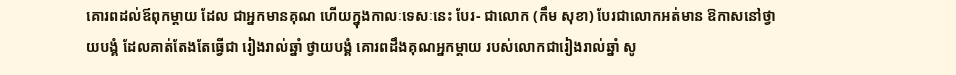គោរពដល់ឪពុកម្តាយ ដែល ជាអ្នកមានគុណ ហើយក្នុងកាលៈទេសៈនេះ បែរ- ជាលោក (កឹម សុខា) បែរជាលោកអត់មាន ឱកាសនៅថ្វាយបង្គំ ដែលគាត់តែងតែធ្វើជា រៀងរាល់ឆ្នាំ ថ្វាយបង្គំ គោរពដឹងគុណអ្នកម្តាយ របស់លោកជារៀងរាល់ឆ្នាំ សូ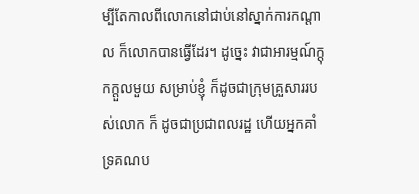ម្បីតែកាលពីលោកនៅជាប់នៅស្នាក់ការកណ្តាល ក៏លោកបានធ្វើដែរ។ ដូច្នេះ វាជាអារម្មណ៍ក្តុកក្តួលមួយ សម្រាប់ខ្ញុំ ក៏ដូចជាក្រុមគ្រួសាររបស់លោក ក៏ ដូចជាប្រជាពលរដ្ឋ ហើយអ្នកគាំទ្រគណប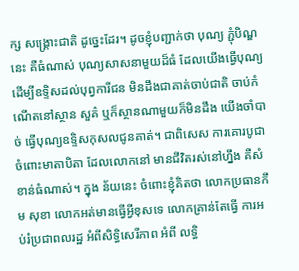ក្ស សង្គ្រោះជាតិ ដូច្នេះដែរ។ ដូចខ្ញុំបញ្ជាក់ថា បុណ្យ ភ្ជុំបិណ្ឌនេះ គឺធំណាស់ បុណ្យសាសនាមួយដ៏ធំ ដែលយើងធ្វើបុណ្យ ដើម្បីឧទ្ទិសដល់បុព្វការីជន មិនដឹងជាគាត់ចាប់ជាតិ ចាប់កំណើតនៅស្ថាន សួគ៌ ឬក៏ស្ថានណាមួយក៏មិនដឹង យើងចាំបាច់ ធ្វើបុណ្យឧទ្ទិសកុសលជូនគាត់។ ជាពិសេស ការគោរបូជាចំពោះមាតាបិតា ដែលលោកនៅ មានជីវិតរស់នៅហ្នឹង គឺសំខាន់ធំណាស់។ ក្នុង ន័យនេះ ចំពោះខ្ញុំគិតថា លោកប្រធានកឹម សុខា លោកអត់មានធ្វើអ្វីខុសទេ លោកគ្រាន់តែធ្វើ ការអប់រំប្រជាពលរដ្ឋ អំពីសិទ្ធិសេរីភាព អំពី លទ្ធិ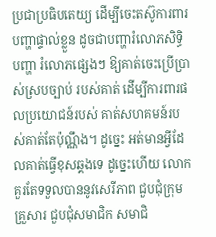ប្រជាប្រធិបតេយ្យ ដើម្បីចេះតស៊ូការពារ បញ្ហាផ្ទាល់ខ្លួន ដូចជាបញ្ហារំលោភសិទ្ធិ បញ្ហា រំលោភផ្សេងៗ ឱ្យគាត់ចេះប្រើប្រាស់ស្របច្បាប់ របស់គាត់ ដើម្បីការពារផលប្រយោជន៍របស់ គាត់សហគមន៍របស់គាត់តែប៉ុណ្ណឹង។ ដូច្នេះ អត់មានអ្វីដែលគាត់ធ្វើខុសឆ្គងទេ ដូច្នេះហើយ លោកគួរតែទទួលបាននូវសេរីភាព ជួបជុំក្រុមគ្រួសារ ជួបជុំសមាជិក សមាជិ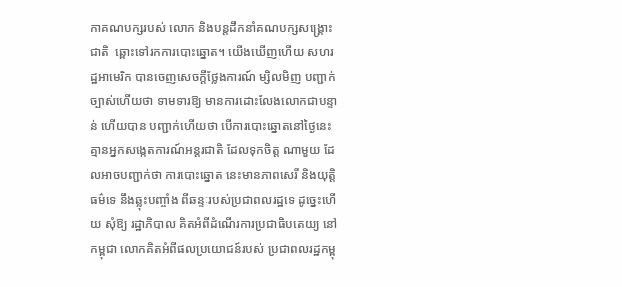កាគណបក្សរបស់ លោក និងបន្តដឹកនាំគណបក្សសង្គ្រោះជាតិ  ឆ្ពោះទៅរកការបោះឆ្នោត។ យើងឃើញហើយ សហរដ្ឋអាមេរិក បានចេញសេចក្តីថ្លែងការណ៍ ម្សិលមិញ បញ្ជាក់ច្បាស់ហើយថា ទាមទារឱ្យ មានការដោះលែងលោកជាបន្ទាន់ ហើយបាន បញ្ជាក់ហើយថា បើការបោះឆ្នោតនៅថ្ងៃនេះ គ្មានអ្នកសង្កេតការណ៍អន្តរជាតិ ដែលទុកចិត្ត ណាមួយ ដែលអាចបញ្ជាក់ថា ការបោះឆ្នោត នេះមានភាពសេរី និងយុត្តិធម៌ទេ នឹងឆ្លុះបញ្ចាំង ពីឆន្ទៈរបស់ប្រជាពលរដ្ឋទេ ដូច្នេះហើយ សុំឱ្យ រដ្ឋាភិបាល គិតអំពីដំណើរការប្រជាធិបតេយ្យ នៅកម្ពុជា លោកគិតអំពីផលប្រយោជន៍របស់ ប្រជាពលរដ្ឋកម្ពុ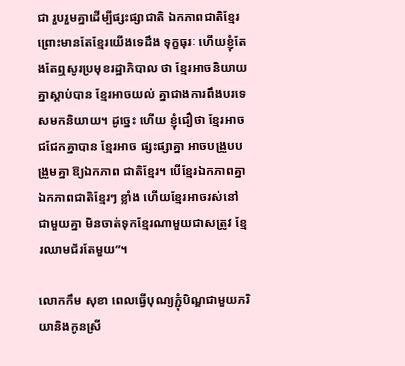ជា រួបរួមគ្នាដើម្បីផ្សះផ្សាជាតិ ឯកភាពជាតិខ្មែរ ព្រោះមានតែខ្មែរយើងទេដឹង ទុក្ខធុរៈ ហើយខ្ញុំតែងតែឮសូរប្រមុខរដ្ឋាភិបាល ថា ខ្មែរអាចនិយាយគ្នាស្តាប់បាន ខ្មែរអាចយល់ គ្នាជាងការពឹងបរទេសមកនិយាយ។ ដូច្នេះ ហើយ ខ្ញុំជឿថា ខ្មែរអាចជជែកគ្នាបាន ខ្មែរអាច ផ្សះផ្សាគ្នា អាចបង្រួបបង្រួមគ្នា ឱ្យឯកភាព ជាតិខ្មែរ។ បើខ្មែរឯកភាពគ្នា ឯកភាពជាតិខ្មែរៗ ខ្លាំង ហើយខ្មែរអាចរស់នៅជាមួយគ្នា មិនចាត់ទុកខ្មែរណាមួយជាសត្រូវ ខ្មែរឈាមជ័រតែមួយ”។

លោកកឹម សុខា ពេលធ្វើបុណ្យភ្ជុំបិណ្ឌជាមួយភរិយានិងកូនស្រី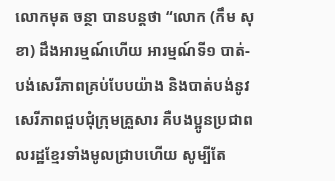លោកមុត ចន្ថា បានបន្តថា “លោក (កឹម សុខា) ដឹងអារម្មណ៍ហើយ អារម្មណ៍ទី១ បាត់- បង់សេរីភាពគ្រប់បែបយ៉ាង និងបាត់បង់នូវ សេរីភាពជួបជុំក្រុមគ្រួសារ គឺបងប្អូនប្រជាពលរដ្ឋខ្មែរទាំងមូលជ្រាបហើយ សូម្បីតែ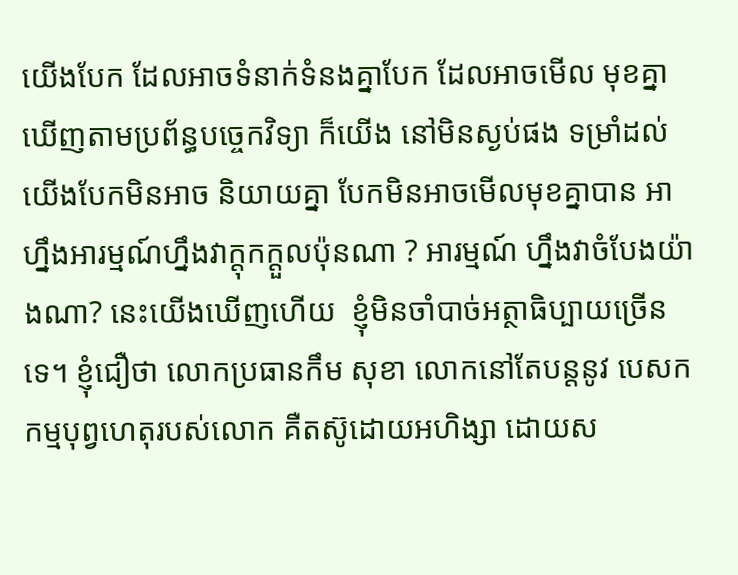យើងបែក ដែលអាចទំនាក់ទំនងគ្នាបែក ដែលអាចមើល មុខគ្នាឃើញតាមប្រព័ន្ធបច្ចេកវិទ្យា ក៏យើង នៅមិនស្ងប់ផង ទម្រាំដល់យើងបែកមិនអាច និយាយគ្នា បែកមិនអាចមើលមុខគ្នាបាន អាហ្នឹងអារម្មណ៍ហ្នឹងវាក្តុកក្តួលប៉ុនណា ? អារម្មណ៍ ហ្នឹងវាចំបែងយ៉ាងណា? នេះយើងឃើញហើយ  ខ្ញុំមិនចាំបាច់អត្ថាធិប្បាយច្រើនទេ។ ខ្ញុំជឿថា លោកប្រធានកឹម សុខា លោកនៅតែបន្តនូវ បេសកកម្មបុព្វហេតុរបស់លោក គឺតស៊ូដោយអហិង្សា ដោយស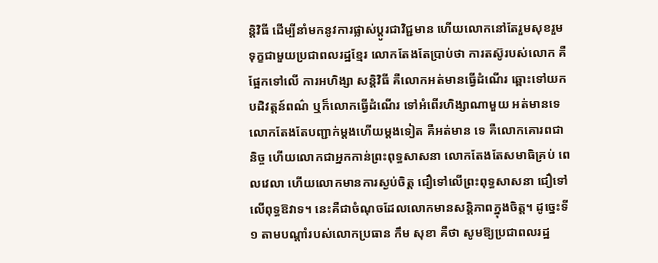ន្តិវិធី ដើម្បីនាំមកនូវការផ្លាស់ប្តូរជាវិជ្ជមាន ហើយលោកនៅតែរួមសុខរួម ទុក្ខជាមួយប្រជាពលរដ្ឋខ្មែរ លោកតែងតែប្រាប់ថា ការតស៊ូរបស់លោក គឺផ្អែកទៅលើ ការអហិង្សា សន្តិវិធី គឺលោកអត់មានធ្វើដំណើរ ឆ្ពោះទៅយកបដិវត្តន៍ពណ៌ ឬក៏លោកធ្វើដំណើរ ទៅអំពើរហិង្សាណាមួយ អត់មានទេ លោកតែងតែបញ្ជាក់ម្តងហើយម្តងទៀត គឺអត់មាន ទេ គឺលោកគោរពជានិច្ច ហើយលោកជាអ្នកកាន់ព្រះពុទ្ធសាសនា លោកតែងតែសមាធិគ្រប់ ពេលវេលា ហើយលោកមានការស្ងប់ចិត្ត ជឿទៅលើព្រះពុទ្ធសាសនា ជឿទៅលើពុទ្ធឱវាទ។ នេះគឺជាចំណុចដែលលោកមានសន្តិភាពក្នុងចិត្ត។ ដូច្នេះទី១ តាមបណ្តាំរបស់លោកប្រធាន កឹម សុខា គឺថា សូមឱ្យប្រជាពលរដ្ឋ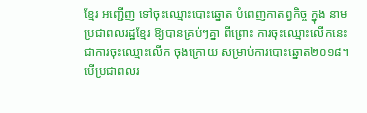ខ្មែរ អញ្ជើញ ទៅចុះឈ្មោះបោះឆ្នោត បំពេញកាតព្វកិច្ច ក្នុង នាមប្រជាពលរដ្ឋខ្មែរ ឱ្យបានគ្រប់ៗគ្នា ពីព្រោះ ការចុះឈ្មោះលើកនេះ ជាការចុះឈ្មោះលើក ចុងក្រោយ សម្រាប់ការបោះឆ្នោត២០១៨។ បើប្រជាពលរ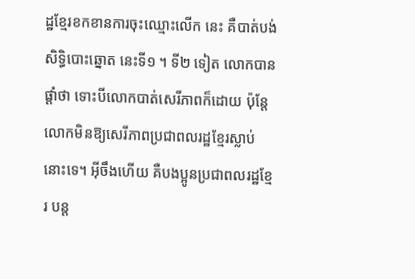ដ្ឋខ្មែរខកខានការចុះឈ្មោះលើក នេះ គឺបាត់បង់សិទ្ធិបោះឆ្នោត នេះទី១ ។ ទី២ ទៀត លោកបានផ្តាំថា ទោះបីលោកបាត់សេរីភាពក៏ដោយ ប៉ុន្តែលោកមិនឱ្យសេរីភាពប្រជាពលរដ្ឋខ្មែរស្លាប់នោះទេ។ អ៊ីចឹងហើយ គឺបងប្អូនប្រជាពលរដ្ឋខ្មែរ បន្ត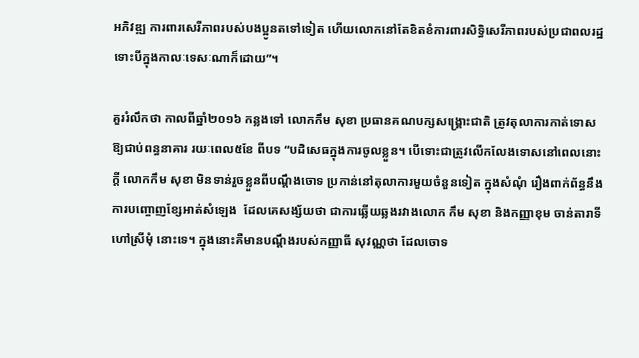អភិវឌ្ឍ ការពារសេរីភាពរបស់បងប្អូនតទៅទៀត ហើយលោកនៅតែខិតខំការពារសិទ្ធិសេរីភាពរបស់ប្រជាពលរដ្ឋ ទោះបីក្នុងកាលៈទេសៈណាក៏ដោយ”។

គួររំលឹកថា កាលពីឆ្នាំ២០១៦ កន្លងទៅ លោកកឹម សុខា ប្រធានគណបក្សសង្គ្រោះជាតិ ត្រូវតុលាការកាត់ទោសឱ្យជាប់ពន្ធនាគារ រយៈពេល៥ខែ ពីបទ “បដិសេធក្នុងការចូលខ្លួន។ បើទោះជាត្រូវលើកលែងទោសនៅពេលនោះក្តី លោកកឹម សុខា មិនទាន់រួចខ្លួនពីបណ្តឹងចោទ ប្រកាន់នៅតុលាការមួយចំនួនទៀត ក្នុងសំណុំ រឿងពាក់ព័ន្ធនឹងការបញ្ចោញខ្សែអាត់សំឡេង  ដែលគេសង្ស័យថា ជាការឆ្លើយឆ្លងរវាងលោក កឹម សុខា និងកញ្ញាខុម ចាន់តារាទី ហៅស្រីមុំ នោះទេ។ ក្នុងនោះគឺមានបណ្តឹងរបស់កញ្ញាធី សុវណ្ណថា ដែលចោទ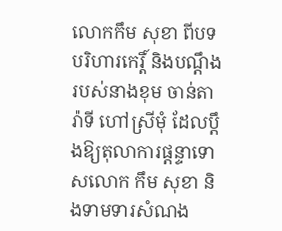លោកកឹម សុខា ពីបទបរិហារកេរ្តិ៍ និងបណ្តឹងរបស់នាងខុម ចាន់តារ៉ាទី ហៅស្រីមុំ ដែលប្តឹងឱ្យតុលាការផ្តន្ទាទោសលោក កឹម សុខា និងទាមទារសំណង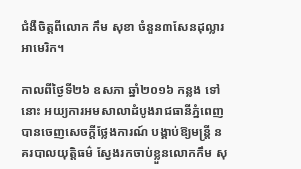ជំងឺចិត្តពីលោក កឹម សុខា ចំនួន៣សែនដុល្លារអាមេរិក។

កាលពីថ្ងៃទី២៦ ឧសភា ឆ្នាំ២០១៦ កន្លង ទៅនោះ អយ្យការអមសាលាដំបូងរាជធានីភ្នំពេញ បានចេញសេចក្តីថ្លែងការណ៍ បង្គាប់ឱ្យមន្ត្រី នគរបាលយុត្តិធម៌ ស្វែងរកចាប់ខ្លួនលោកកឹម សុ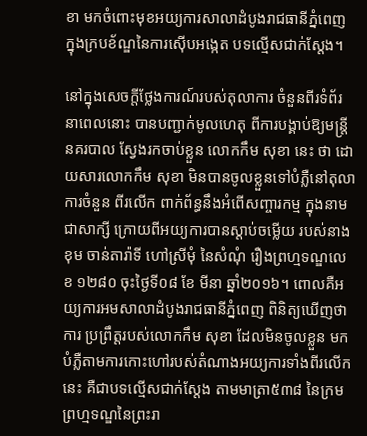ខា មកចំពោះមុខអយ្យការសាលាដំបូងរាជធានីភ្នំពេញ ក្នុងក្របខ័ណ្ឌនៃការស៊ើបអង្កេត បទល្មើសជាក់ស្តែង។

នៅក្នុងសេចក្តីថ្លែងការណ៍របស់តុលាការ ចំនួនពីរទំព័រ នាពេលនោះ បានបញ្ជាក់មូលហេតុ ពីការបង្គាប់ឱ្យមន្ត្រីនគរបាល ស្វែងរកចាប់ខ្លួន លោកកឹម សុខា នេះ ថា ដោយសារលោកកឹម សុខា មិនបានចូលខ្លួនទៅបំភ្លឺនៅតុលាការចំនួន ពីរលើក ពាក់ព័ន្ធនឹងអំពើសញ្ចារកម្ម ក្នុងនាម ជាសាក្សី ក្រោយពីអយ្យការបានស្តាប់ចម្លើយ របស់នាងខុម ចាន់តារ៉ាទី ហៅស្រីមុំ នៃសំណុំ រឿងព្រហ្មទណ្ឌលេខ ១២៨០ ចុះថ្ងៃទី០៨ ខែ មីនា ឆ្នាំ២០១៦។ ពោលគឺអយ្យការអមសាលាដំបូងរាជធានីភ្នំពេញ ពិនិត្យឃើញថា ការ ប្រព្រឹត្តរបស់លោកកឹម សុខា ដែលមិនចូលខ្លួន មកបំភ្លឺតាមការកោះហៅរបស់តំណាងអយ្យការទាំងពីរលើកនេះ គឺជាបទល្មើសជាក់ស្តែង តាមមាត្រា៥៣៨ នៃក្រមព្រហ្មទណ្ឌនៃព្រះរា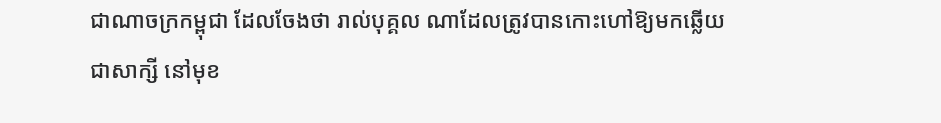ជាណាចក្រកម្ពុជា ដែលចែងថា រាល់បុគ្គល ណាដែលត្រូវបានកោះហៅឱ្យមកឆ្លើយជាសាក្សី នៅមុខ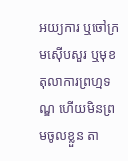អយ្យការ ឬចៅក្រមស៊ើបសួរ ឬមុខតុលាការព្រហ្មទណ្ឌ ហើយមិនព្រមចូលខ្លួន តា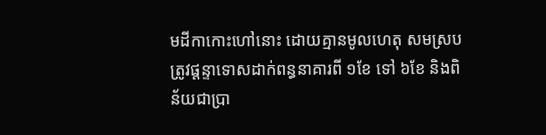មដីកាកោះហៅនោះ ដោយគ្មានមូលហេតុ សមស្រប ត្រូវផ្តន្ទាទោសដាក់ពន្ធនាគារពី ១ខែ ទៅ ៦ខែ និងពិន័យជាប្រា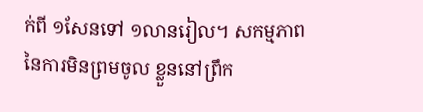ក់ពី ១សែនទៅ ១លានរៀល។ សកម្មភាពនៃការមិនព្រមចូល ខ្លួននៅព្រឹក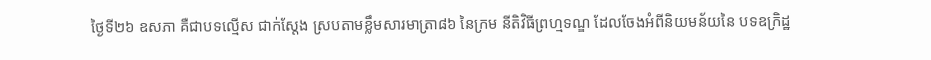ថ្ងៃទី២៦ ឧសភា គឺជាបទល្មើស ជាក់ស្តែង ស្របតាមខ្លឹមសារមាត្រា៨៦ នៃក្រម នីតិវិធីព្រហ្មទណ្ឌ ដែលចែងអំពីនិយមន័យនៃ បទឧក្រិដ្ឋ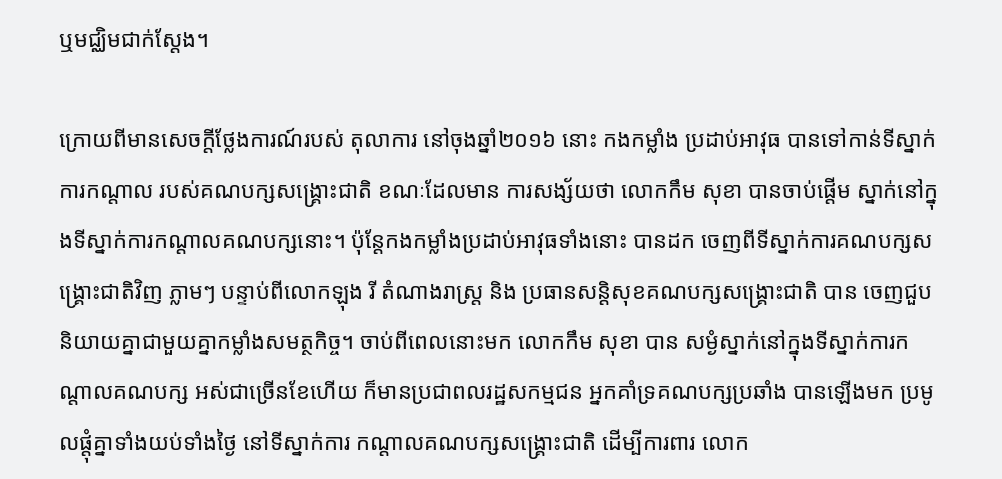ឬមជ្ឈិមជាក់ស្តែង។

ក្រោយពីមានសេចក្តីថ្លែងការណ៍របស់ តុលាការ នៅចុងឆ្នាំ២០១៦ នោះ កងកម្លាំង ប្រដាប់អាវុធ បានទៅកាន់ទីស្នាក់ការកណ្តាល របស់គណបក្សសង្គ្រោះជាតិ ខណៈដែលមាន ការសង្ស័យថា លោកកឹម សុខា បានចាប់ផ្តើម ស្នាក់នៅក្នុងទីស្នាក់ការកណ្តាលគណបក្សនោះ។ ប៉ុន្តែកងកម្លាំងប្រដាប់អាវុធទាំងនោះ បានដក ចេញពីទីស្នាក់ការគណបក្សសង្គ្រោះជាតិវិញ ភ្លាមៗ បន្ទាប់ពីលោកឡុង រី តំណាងរាស្ត្រ និង ប្រធានសន្តិសុខគណបក្សសង្គ្រោះជាតិ បាន ចេញជួបនិយាយគ្នាជាមួយគ្នាកម្លាំងសមត្ថកិច្ច។ ចាប់ពីពេលនោះមក លោកកឹម សុខា បាន សម្ងំស្នាក់នៅក្នុងទីស្នាក់ការកណ្តាលគណបក្ស អស់ជាច្រើនខែហើយ ក៏មានប្រជាពលរដ្ឋសកម្មជន អ្នកគាំទ្រគណបក្សប្រឆាំង បានឡើងមក ប្រមូលផ្តុំគ្នាទាំងយប់ទាំងថ្ងៃ នៅទីស្នាក់ការ កណ្តាលគណបក្សសង្គ្រោះជាតិ ដើម្បីការពារ លោក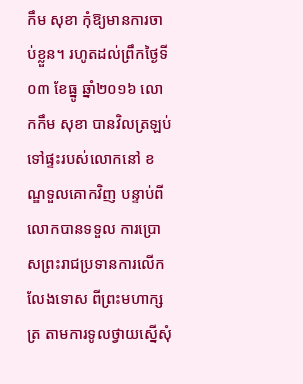កឹម សុខា កុំឱ្យមានការចាប់ខ្លួន។ រហូតដល់ព្រឹកថ្ងៃទី០៣ ខែធ្នូ ឆ្នាំ២០១៦ លោកកឹម សុខា បានវិលត្រឡប់ទៅផ្ទះរបស់លោកនៅ ខណ្ឌទួលគោកវិញ បន្ទាប់ពីលោកបានទទួល ការប្រោសព្រះរាជប្រទានការលើកលែងទោស ពីព្រះមហាក្សត្រ តាមការទូលថ្វាយស្នើសុំ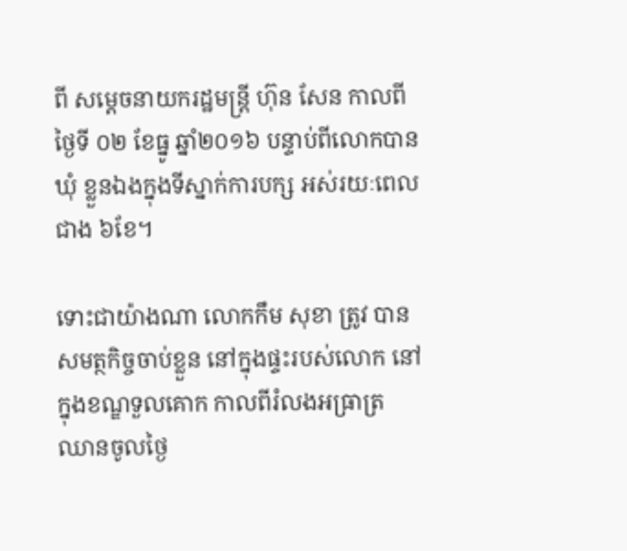ពី សម្តេចនាយករដ្ឋមន្ត្រី ហ៊ុន សែន កាលពីថ្ងៃទី ០២ ខែធ្នូ ឆ្នាំ២០១៦ បន្ទាប់ពីលោកបានឃុំ ខ្លួនឯងក្នុងទីស្នាក់ការបក្ស អស់រយៈពេលជាង ៦ខែ។

ទោះជាយ៉ាងណា លោកកឹម សុខា ត្រូវ បានសមត្ថកិច្ចចាប់ខ្លួន នៅក្នុងផ្ទះរបស់លោក នៅក្នុងខណ្ឌទួលគោក កាលពីរំលងអធ្រាត្រ ឈានចូលថ្ងៃ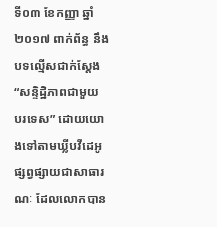ទី០៣ ខែកញ្ញា ឆ្នាំ២០១៧ ពាក់ព័ន្ធ នឹងបទល្មើសជាក់ស្តែង “សន្ទិដ្ឋិភាពជាមួយ បរទេស” ដោយយោងទៅតាមឃ្លីបវីដេអូផ្សព្វផ្សាយជាសាធារណៈ ដែលលោកបាន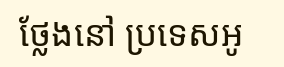ថ្លែងនៅ ប្រទេសអូ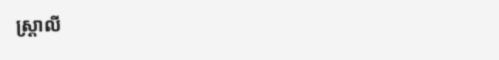ស្ត្រាលី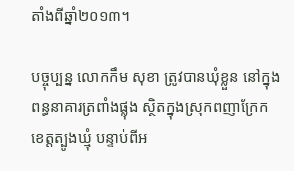តាំងពីឆ្នាំ២០១៣។

បច្ចុប្បន្ន លោកកឹម សុខា ត្រូវបានឃុំខ្លួន នៅក្នុងពន្ធនាគារត្រពាំងផ្លុង ស្ថិតក្នុងស្រុកពញាក្រែក ខេត្តត្បូងឃ្មុំ បន្ទាប់ពីអ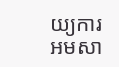យ្យការអមសា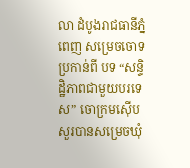លា ដំបូងរាជធានីភ្នំពេញ សម្រេចចោទប្រកាន់ពី បទ “សន្ទិដ្ឋិភាពជាមួយបរទេស” ចោក្រមស៊ើបសួរបានសម្រេចឃុំ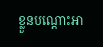ខ្លួនបណ្តោះអា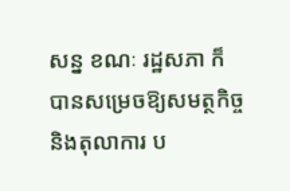សន្ន ខណៈ រដ្ឋសភា ក៏បានសម្រេចឱ្យសមត្ថកិច្ច និងតុលាការ ប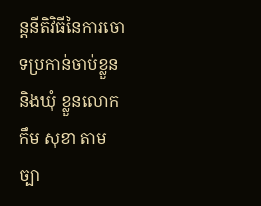ន្តនីតិវិធីនៃការចោទប្រកាន់ចាប់ខ្លួន និងឃុំ ខ្លួនលោកកឹម សុខា តាមច្បា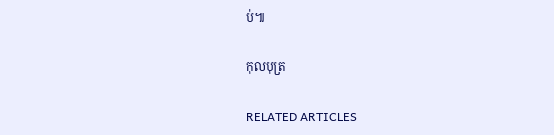ប់៕

កុលបុត្រ

RELATED ARTICLES